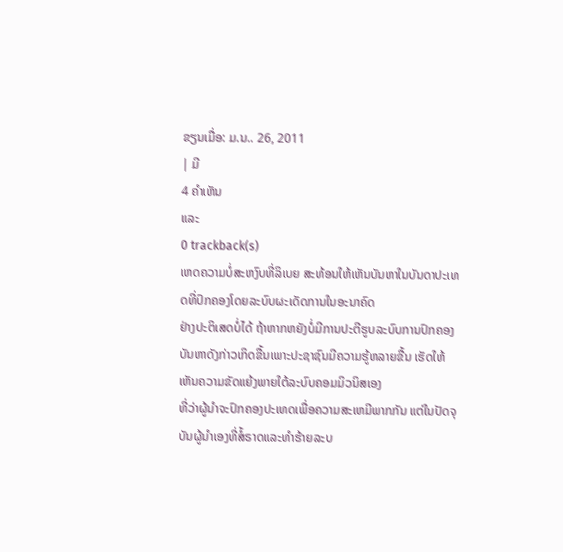ຂຽນເມື່ອ: ມ.ນ.. 26, 2011
| ມີ
4 ຄຳເຫັນ
ແລະ
0 trackback(s)
ເຫດຄວາມບໍ່ສະຫງົບທີ່ລິເບຍ ສະທ້ອນໃຫ້ເຫັນບັນຫາໃນບັນດາປະເທດທີ່ປົກຄອງໂດຍລະບົບຜະເດັດການໃນອະນາຄົດ
ຢ່າງປະຕິເສດບໍ່ໄດ້ ຖ້າຫາກຫຍັງບໍ່ມີການປະຕີຮູບລະບົບການປົກຄອງ
ບັນຫາດັງກ່າວເກິດຂື້ນເພາະປະຊາຊົນມີຄວາມຮູ້ຫລາຍຂື້ນ ເຮັດໃຫ້ເຫັນຄວາມຂັດແຍ້ງພາຍໃຕ້ລະບົບຄອມມິວນິສເອງ
ທີ່ວ່າຜູ້ນຳຈະປົກຄອງປະເທດເພື່ອຄວາມສະເຫມີພາກກັນ ແຕ່ໃນປັດຈຸບັນຜູ້ນຳເອງທີ່ສໍ້ຣາດແລະທຳຮ້າຍລະບ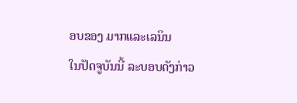ອບຂອງ ມາກແລະເລນິນ
ໃນປັດຈູບັນນີ້ ລະບອບດັງກ່າວ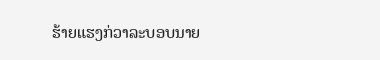ຮ້າຍແຮງກ່ວາລະບອບນາຍ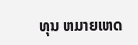ທຸນ ຫມາຍເຫດ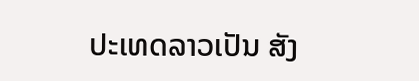ປະເທດລາວເປັນ ສັງ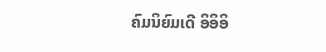ຄົມນິຍົມເດີ ອິອິອິ